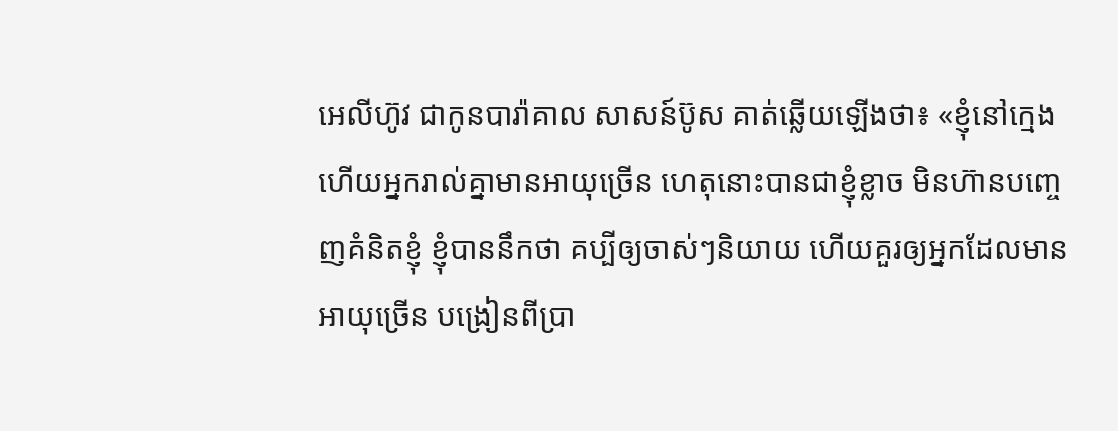អេលីហ៊ូវ ជាកូនបារ៉ាគាល សាសន៍ប៊ូស គាត់ឆ្លើយឡើងថា៖ «ខ្ញុំនៅក្មេង ហើយអ្នករាល់គ្នាមានអាយុច្រើន ហេតុនោះបានជាខ្ញុំខ្លាច មិនហ៊ានបញ្ចេញគំនិតខ្ញុំ ខ្ញុំបាននឹកថា គប្បីឲ្យចាស់ៗនិយាយ ហើយគួរឲ្យអ្នកដែលមានអាយុច្រើន បង្រៀនពីប្រា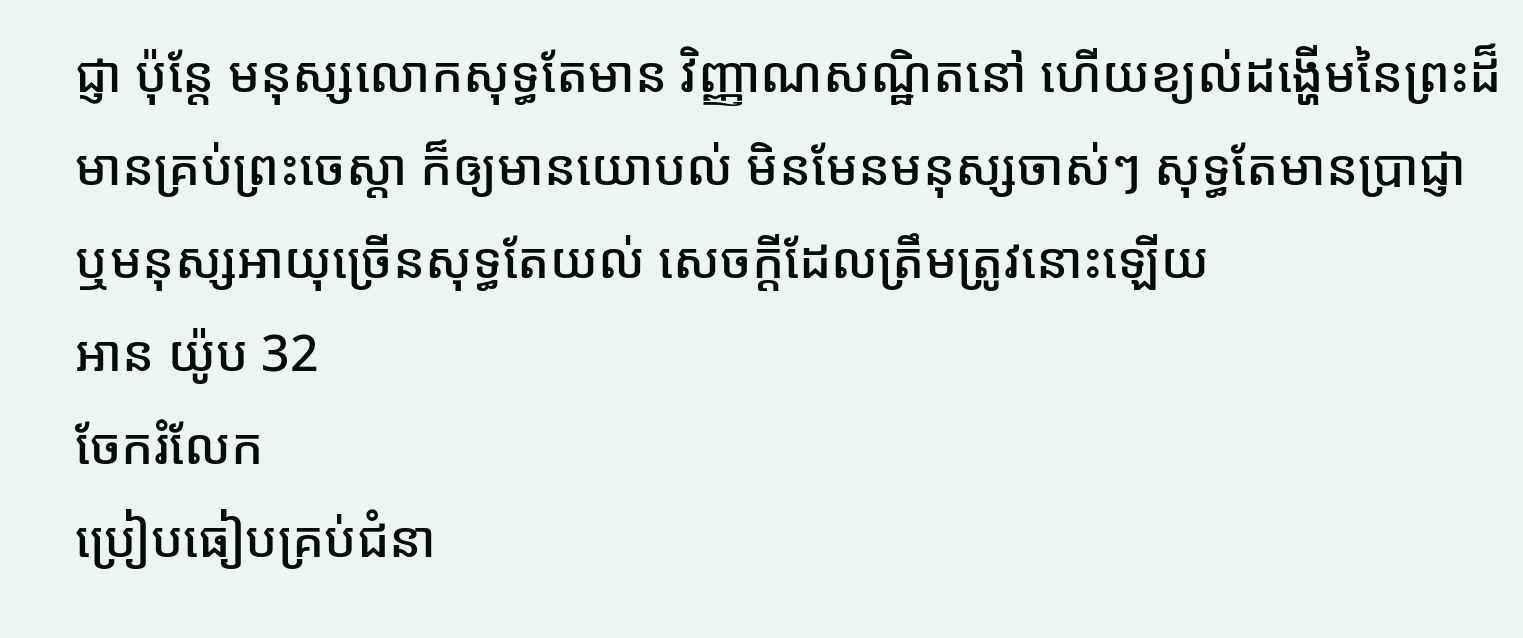ជ្ញា ប៉ុន្តែ មនុស្សលោកសុទ្ធតែមាន វិញ្ញាណសណ្ឋិតនៅ ហើយខ្យល់ដង្ហើមនៃព្រះដ៏មានគ្រប់ព្រះចេស្តា ក៏ឲ្យមានយោបល់ មិនមែនមនុស្សចាស់ៗ សុទ្ធតែមានប្រាជ្ញា ឬមនុស្សអាយុច្រើនសុទ្ធតែយល់ សេចក្ដីដែលត្រឹមត្រូវនោះឡើយ
អាន យ៉ូប 32
ចែករំលែក
ប្រៀបធៀបគ្រប់ជំនា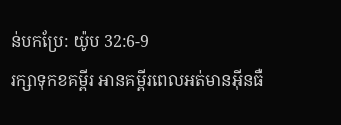ន់បកប្រែ: យ៉ូប 32:6-9
រក្សាទុកខគម្ពីរ អានគម្ពីរពេលអត់មានអ៊ីនធឺ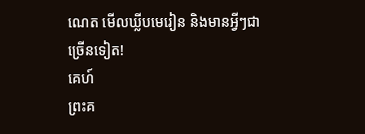ណេត មើលឃ្លីបមេរៀន និងមានអ្វីៗជាច្រើនទៀត!
គេហ៍
ព្រះគ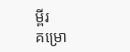ម្ពីរ
គម្រោ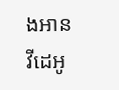ងអាន
វីដេអូ